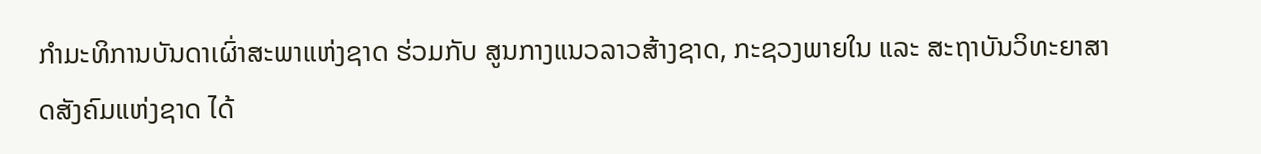ກໍາມະທິການບັນດາເຜົ່າສະພາແຫ່ງຊາດ ຮ່ວມກັບ ສູນກາງແນວລາວສ້າງຊາດ, ກະຊວງພາຍໃນ ແລະ ສະຖາບັນວິທະຍາສາດສັງຄົມແຫ່ງຊາດ ໄດ້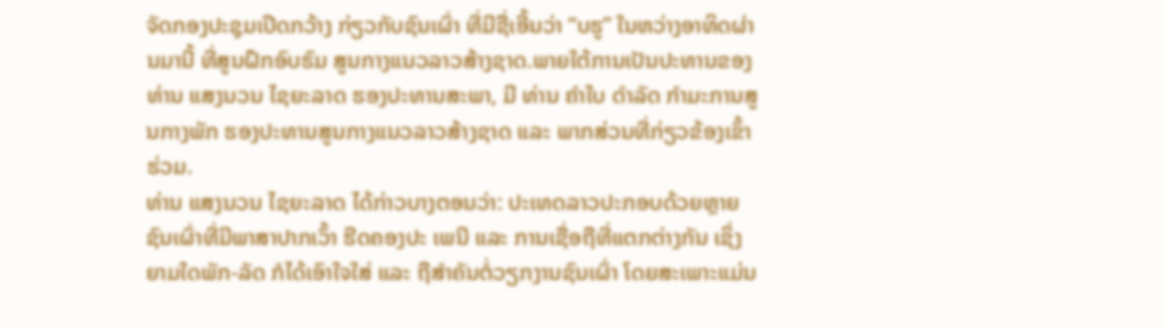ຈັດກອງປະຊຸມເປີດກວ້າງ ກ່ຽວກັບຊົນເຜົ່າ ທີ່ມີຊື່ເອີ້ນວ່າ “ບຮູ” ໃນຫວ່າງອາທິດຜ່ານມານີ້ ທີ່ສູນຝຶກອົບຮົມ ສູນກາງແນວລາວສ້າງຊາດ.ພາຍໃຕ້ການເປັນປະທານຂອງ ທ່ານ ແສງນວນ ໄຊຍະລາດ ຮອງປະທານສະພາ, ມີ ທ່ານ ຄໍາໃບ ດໍາລັດ ກຳມະການສູນກາງພັກ ຮອງປະທານສູນກາງແນວລາວສ້າງຊາດ ແລະ ພາກສ່ວນທີ່ກ່ຽວຂ້ອງເຂົ້າຮ່ວມ.
ທ່ານ ແສງນວນ ໄຊຍະລາດ ໄດ້ກ່າວບາງຕອນວ່າ: ປະເທດລາວປະກອບດ້ວຍຫຼາຍຊົນເຜົ່າທີ່ມີພາສາປາກເວົ້າ ຮີດຄອງປະ ເພນີ ແລະ ການເຊື່ອຖືທີ່ແຕກຕ່າງກັນ ເຊິ່ງຍາມໃດພັກ-ລັດ ກໍໄດ້ເອົາໃຈໃສ່ ແລະ ຖືສໍາຄັນຕໍ່ວຽກງານຊົນເຜົ່າ ໂດຍສະເພາະແມ່ນ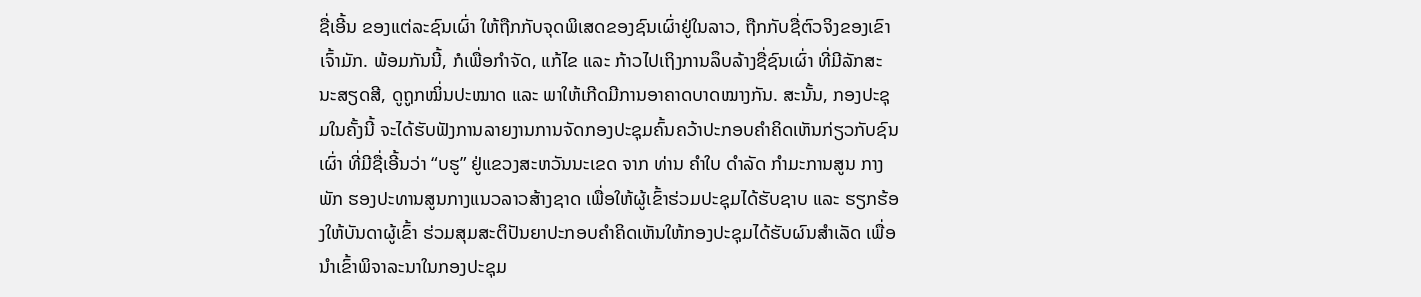ຊື່ເອີ້ນ ຂອງແຕ່ລະຊົນເຜົ່າ ໃຫ້ຖືກກັບຈຸດພິເສດຂອງຊົນເຜົ່າຢູ່ໃນລາວ, ຖືກກັບຊື່ຕົວຈິງຂອງເຂົາເຈົ້າມັກ. ພ້ອມກັນນີ້, ກໍເພື່ອກໍາຈັດ, ແກ້ໄຂ ແລະ ກ້າວໄປເຖິງການລຶບລ້າງຊື່ຊົນເຜົ່າ ທີ່ມີລັກສະນະສຽດສີ, ດູຖູກໝິ່ນປະໝາດ ແລະ ພາໃຫ້ເກີດມີການອາຄາດບາດໝາງກັນ. ສະນັ້ນ, ກອງປະຊຸມໃນຄັ້ງນີ້ ຈະໄດ້ຮັບຟັງການລາຍງານການຈັດກອງປະຊຸມຄົ້ນຄວ້າປະກອບຄໍາຄິດເຫັນກ່ຽວກັບຊົນເຜົ່າ ທີ່ມີຊື່ເອີ້ນວ່າ “ບຮູ” ຢູ່ແຂວງສະຫວັນນະເຂດ ຈາກ ທ່ານ ຄໍາໃບ ດໍາລັດ ກຳມະການສູນ ກາງພັກ ຮອງປະທານສູນກາງແນວລາວສ້າງຊາດ ເພື່ອໃຫ້ຜູ້ເຂົ້າຮ່ວມປະຊຸມໄດ້ຮັບຊາບ ແລະ ຮຽກຮ້ອງໃຫ້ບັນດາຜູ້ເຂົ້າ ຮ່ວມສຸມສະຕິປັນຍາປະກອບຄໍາຄິດເຫັນໃຫ້ກອງປະຊຸມໄດ້ຮັບຜົນສໍາເລັດ ເພື່ອນໍາເຂົ້າພິຈາລະນາໃນກອງປະຊຸມ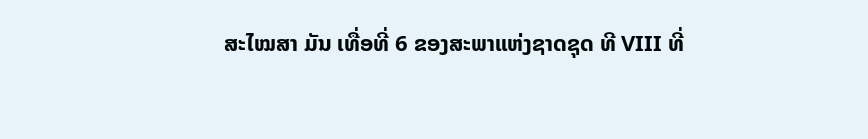ສະໄໝສາ ມັນ ເທື່ອທີ່ 6 ຂອງສະພາແຫ່ງຊາດຊຸດ ທີ VIII ທີ່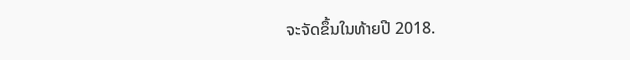ຈະຈັດຂຶ້ນໃນທ້າຍປີ 2018.